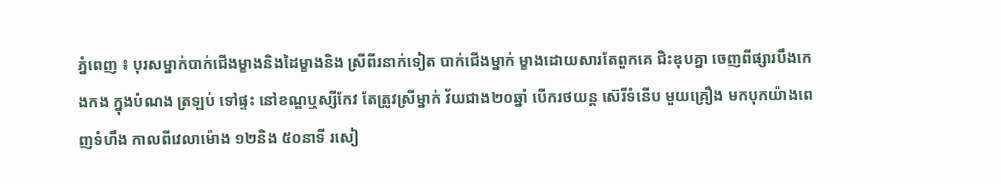ភ្នំពេញ ៖ បុរសម្នាក់បាក់ជើងម្ខាងនិងដៃម្ខាងនិង ស្រីពីរនាក់ទៀត បាក់ជើងម្នាក់ ម្ខាងដោយសារតែពួកគេ ជិះឌុបគ្នា ចេញពីផ្សារបឹងកេងកង ក្នុងបំណង ត្រឡប់ ទៅផ្ទះ នៅខណ្ឌឬស្សីកែវ តែត្រូវស្រីម្នាក់ វ័យជាង២០ឆ្នាំ បើករថយន្ត ស៊េរីទំនើប មួយគ្រឿង មកបុកយ៉ាងពេញទំហឹង កាលពីវេលាម៉ោង ១២និង ៥០នាទី រសៀ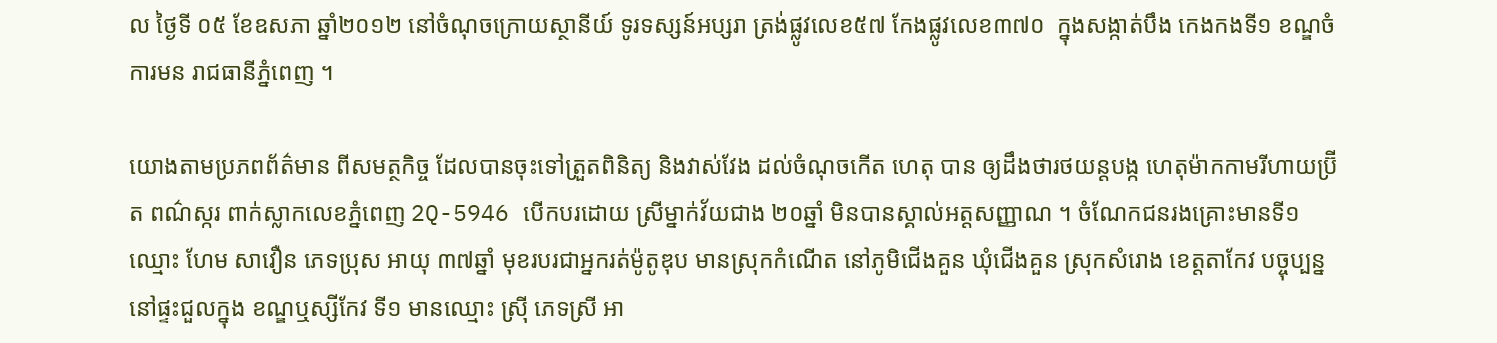ល ថ្ងៃទី ០៥ ខែឧសភា ឆ្នាំ២០១២ នៅចំណុចក្រោយស្ថានីយ៍ ទូរទស្សន៍អប្សរា ត្រង់ផ្លូវលេខ៥៧ កែងផ្លូវលេខ៣៧០  ក្នុងសង្កាត់បឹង កេងកងទី១ ខណ្ឌចំការមន រាជធានីភ្នំពេញ ។

យោងតាមប្រភពព័ត៌មាន ពីសមត្ថកិច្ច ដែលបានចុះទៅត្រួតពិនិត្យ និងវាស់វែង ដល់ចំណុចកើត ហេតុ បាន ឲ្យដឹងថារថយន្តបង្ក ហេតុម៉ាកកាមរីហាយប្រ៊ីត ពណ៌ស្ករ ពាក់ស្លាកលេខភ្នំពេញ 2Q-5946 បើកបរដោយ ស្រីម្នាក់វ័យជាង ២០ឆ្នាំ មិនបានស្គាល់អត្តសញ្ញាណ ។ ចំណែកជនរងគ្រោះមានទី១ ឈ្មោះ ហែម សាវឿន ភេទប្រុស អាយុ ៣៧ឆ្នាំ មុខរបរជាអ្នករត់ម៉ូតូឌុប មានស្រុកកំណើត នៅភូមិជើងគួន ឃុំជើងគួន ស្រុកសំរោង ខេត្តតាកែវ បច្ចុប្បន្ននៅផ្ទះជួលក្នុង ខណ្ឌឬស្សីកែវ ទី១ មានឈ្មោះ ស្រ៊ី ភេទស្រី អា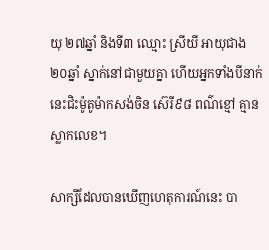យុ ២៧ឆ្នាំ និងទី៣ ឈ្មោះ ស្រីយី អាយុជាង ២០ឆ្នាំ ស្នាក់នៅជាមួយគ្នា ហើយអ្នកទាំងបីនាក់ នេះជិះម៉ូតូម៉ាកសង់ចិន ស៊េរី៩៨ ពណ៌ខ្មៅ គ្មាន ស្លាកលេខ។

សាក្សីដែលបានឃើញហេតុការណ៍នេះ បា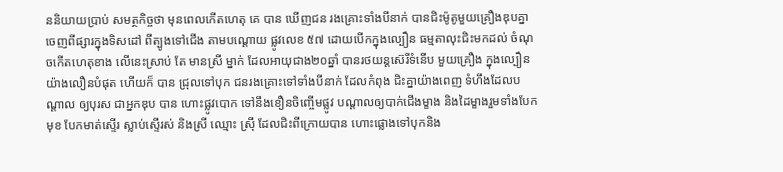ននិយាយប្រាប់ សមត្ថកិច្ចថា មុនពេលកើតហេតុ គេ បាន ឃើញជន រងគ្រោះទាំងបីនាក់ បានជិះម៉ូតូមួយគ្រឿងឌុបគ្នា ចេញពីផ្សារក្នុងទិសដៅ ពីត្បូងទៅជើង តាមបណ្តោយ ផ្លូវលេខ ៥៧ ដោយបើកក្នុងល្បឿន ធម្មតាលុះជិះមកដល់ ចំណុចកើតហេតុខាង លើនេះស្រាប់ តែ មានស្រី ម្នាក់ ដែលអាយុជាង២០ឆ្នាំ បានរថយន្តស៊េរីទំនើប មួយគ្រឿង ក្នុងល្បឿនយ៉ាងលឿនបំផុត ហើយក៏ បាន ជ្រុលទៅបុក ជនរងគ្រោះទៅទាំងបីនាក់ ដែលកំពុង ជិះគ្នាយ៉ាងពេញ ទំហឹងដែលបណ្តាល ឲ្យបុរស ជាអ្នកឌុប បាន ហោះផ្លូវបោក ទៅនឹងខឿនចិញ្ចើមផ្លូវ បណ្តាលឲ្យបាក់ជើងម្ខាង និងដៃម្ខាងរួមទាំងបែក មុខ បែកមាត់ស្ទើរ ស្លាប់ស្ទើរស់ និងស្រី ឈ្មោះ ស្រ៊ី ដែលជិះពីក្រោយបាន ហោះផ្លោងទៅបុកនិង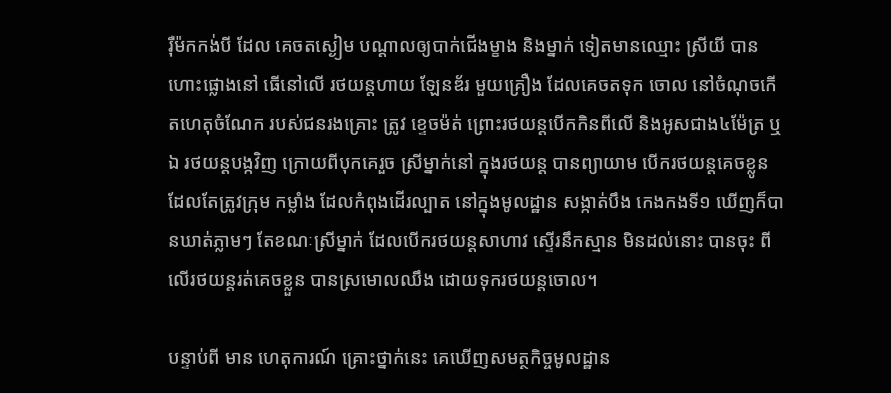រ៉ឺម៉កកង់បី ដែល គេចតស្ងៀម បណ្តាលឲ្យបាក់ជើងម្ខាង និងម្នាក់ ទៀតមានឈ្មោះ ស្រីយី បានហោះផ្លោងនៅ ធើនៅលើ រថយន្តហាយ ឡែនឌ័រ មួយគ្រឿង ដែលគេចតទុក ចោល នៅចំណុចកើតហេតុចំណែក របស់ជនរងគ្រោះ ត្រូវ ខ្ទេចម៉ត់ ព្រោះរថយន្តបើកកិនពីលើ និងអូសជាង៤ម៉ែត្រ ឬឯ រថយន្តបង្កវិញ ក្រោយពីបុកគេរួច ស្រីម្នាក់នៅ ក្នុងរថយន្ត បានព្យាយាម បើករថយន្តគេចខ្លូន ដែលតែត្រូវក្រុម កម្លាំង ដែលកំពុងដើរល្បាត នៅក្នុងមូលដ្ឋាន សង្កាត់បឹង កេងកងទី១ ឃើញក៏បានឃាត់ភ្លាមៗ តែខណៈស្រីម្នាក់ ដែលបើករថយន្តសាហាវ ស្ទើរនឹកស្មាន មិនដល់នោះ បានចុះ ពីលើរថយន្តរត់គេចខ្លួន បានស្រមោលឈឹង ដោយទុករថយន្តចោល។

បន្ទាប់ពី មាន ហេតុការណ៍ គ្រោះថ្នាក់នេះ គេឃើញសមត្ថកិច្ចមូលដ្ឋាន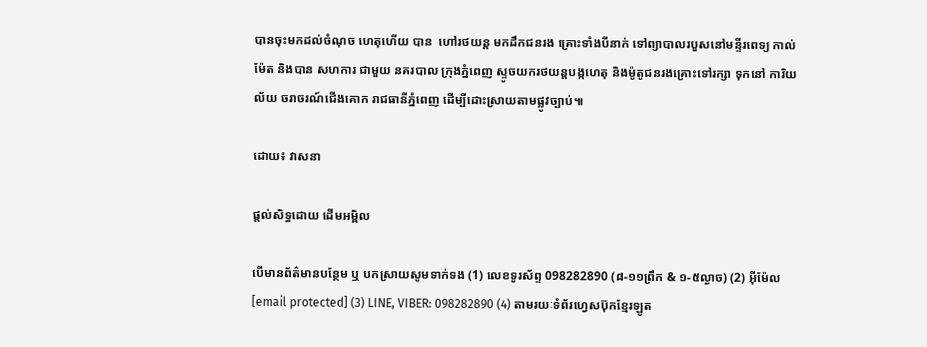បានចុះមកដល់ចំណុច ហេតុហើយ បាន  ហៅរថយន្ត មកដឹកជនរង គ្រោះទាំងបីនាក់ ទៅព្យាបាលរបួសនៅមន្ទីរពេទ្យ កាល់ម៉ែត និងបាន សហការ ជាមួយ នគរបាល ក្រុងភ្នំពេញ ស្ទូចយករថយន្តបង្កហេតុ និងម៉ូតូជនរងគ្រោះទៅរក្សា ទុកនៅ ការិយល័យ ចរាចរណ៍ជើងគោក រាជធានីភ្នំពេញ ដើម្បីដោះស្រាយតាមផ្លូវច្បាប់៕

ដោយ៖ វាសនា

ផ្តល់សិទ្ធដោយ ដើមអម្ពិល

បើមានព័ត៌មានបន្ថែម ឬ បកស្រាយសូមទាក់ទង (1) លេខទូរស័ព្ទ 098282890 (៨-១១ព្រឹក & ១-៥ល្ងាច) (2) អ៊ីម៉ែល [email protected] (3) LINE, VIBER: 098282890 (4) តាមរយៈទំព័រហ្វេសប៊ុកខ្មែរឡូត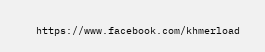https://www.facebook.com/khmerload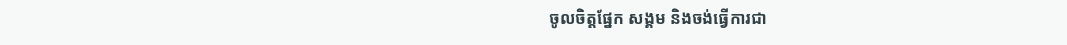ចូលចិត្តផ្នែក សង្គម និងចង់ធ្វើការជា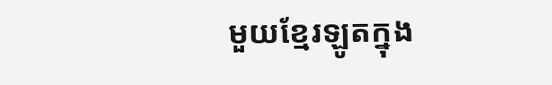មួយខ្មែរឡូតក្នុង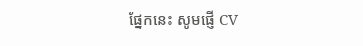ផ្នែកនេះ សូមផ្ញើ CV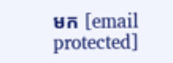មក [email protected]